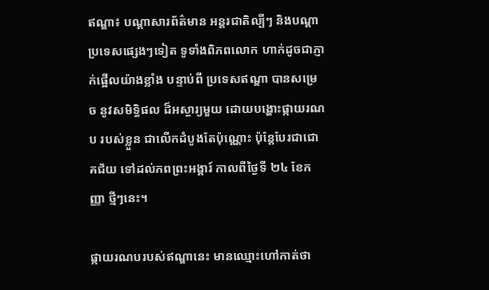ឥណ្ឌា៖ បណ្តាសារព័ត៌មាន អន្តរជាតិល្បីៗ និងបណ្តាប្រទេសផ្សេងៗទៀត ទូទាំងពិភពលោក ហាក់ដូចជាភ្ញាក់ផ្អើលយ៉ាងខ្លាំង បន្ទាប់ពី ប្រទេសឥណ្ឌា បានសម្រេច នូវសមិទ្ធិផល ដ៏អស្ចារ្យមួយ ដោយបង្ហោះផ្កាយរណប របស់ខ្លួន ជាលើកដំបូងតែប៉ុណ្ណោះ ប៉ុន្តែបែរជាជោគជ័យ ទៅដល់ភពព្រះអង្គារ៍ កាលពីថ្ងៃទី ២៤ ខែកញ្ញា ថ្មីៗនេះ។

ផ្កាយរណបរបស់ឥណ្ឌានេះ មានឈ្មោះហៅកាត់ថា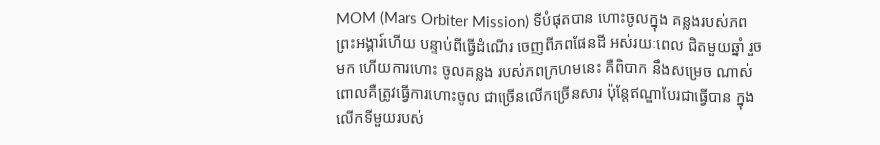MOM (Mars Orbiter Mission) ទីបំផុតបាន ហោះចូលក្នុង គន្លងរបស់ភពព្រះអង្គារ៍ហើយ បន្ទាប់ពីធ្វើដំណើរ ចេញពីភពផែនដី អស់រយៈពេល ជិតមួយឆ្នាំ រួចមក ហើយការហោះ ចូលគន្លង របស់ភពក្រហមនេះ គឺពិបាក នឹងសម្រេច ណាស់ ពោលគឺត្រូវធ្វើការហោះចូល ជាច្រើនលើកច្រើនសារ ប៉ុន្តែឥណ្ឌាបែរជាធ្វើបាន ក្នុងលើកទីមួយរបស់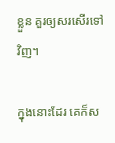ខ្លួន គួរឲ្យសរសើរទៅវិញ។

ក្នុងនោះដែរ គេក៏ស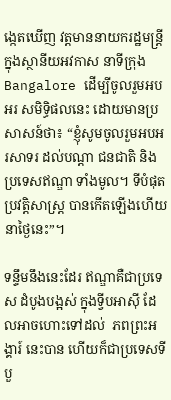ង្កេតឃើញ វត្តមាននាយករដ្ឋមន្ត្រី ក្នុងស្ថានីយអវកាស នាទីក្រុង Bangalore ដើម្បីចូលរួមអបអរ សមិទ្ធិផលនេះ ដោយមានប្រសាសន៍ថា៖ “ខ្ញុំសូមចូលរួមអបអរសាទរ ដល់បណ្តា ជនជាតិ និងប្រទេសឥណ្ឌា ទាំងមូល។ ទីបំផុត ប្រវត្តិសាស្ត្រ បានកើតឡើងហើយ នាថ្ងៃនេះ”។

ទន្ទឹមនឹងនេះដែរ ឥណ្ឌាគឺជាប្រទេស ដំបូងបង្អស់ ក្នុងទ្វីបអាស៊ី ដែលអាចហោះទៅដល់  ភពព្រះអង្គារ៍ នេះបាន ហើយក៏ជាប្រទេសទីបួ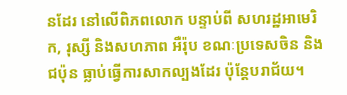នដែរ នៅលើពិភពលោក បន្ទាប់ពី សហរដ្ឋអាមេរិក, រុស្សី និងសហភាព អឺរ៉ុប ខណៈប្រទេសចិន និងជប៉ុន ធ្លាប់ធ្វើការសាកល្បងដែរ ប៉ុន្តែបរាជ័យ។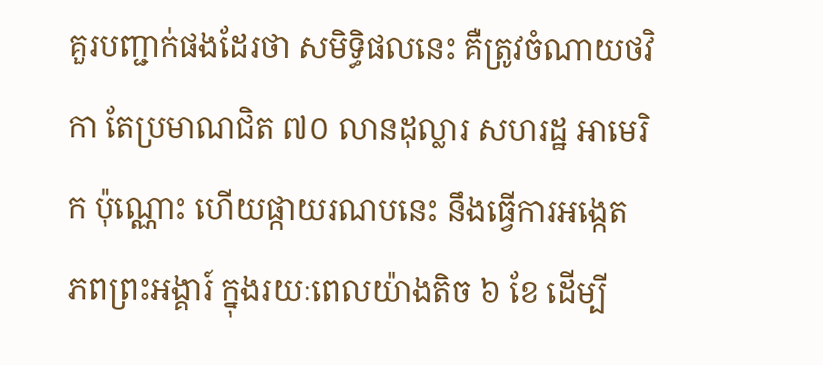គួរបញ្ជាក់ផងដែរថា សមិទ្ធិផលនេះ គឺត្រូវចំណាយថវិកា តែប្រមាណជិត ៧០ លានដុល្លារ សហរដ្ឋ អាមេរិក ប៉ុណ្ណោះ ហើយផ្កាយរណបនេះ នឹងធ្វើការអង្កេត ភពព្រះអង្គារ៍ ក្នុងរយៈពេលយ៉ាងតិច ៦ ខែ ដើម្បី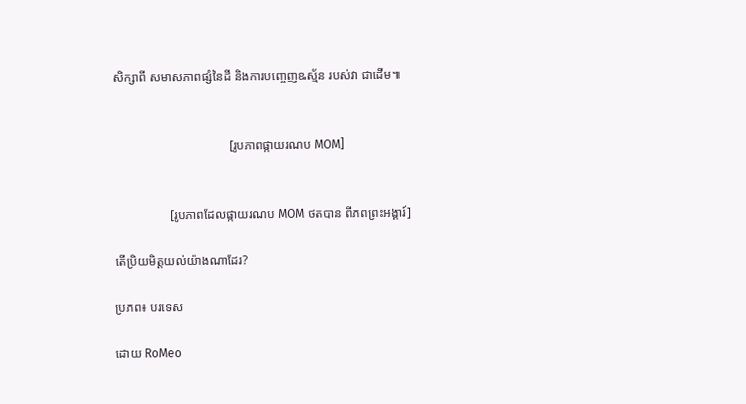សិក្សាពី សមាសភាពផ្សំនៃដី និងការបញ្ចេញឩស្ម័ន របស់វា ជាដើម៕


                                     [រូបភាពផ្កាយរណប MOM]


                  [រូបភាពដែលផ្កាយរណប MOM ថតបាន ពីភពព្រះអង្គារ៍]

តើប្រិយមិត្តយល់យ៉ាងណាដែរ?

ប្រភព៖ បរទេស

ដោយ RoMeo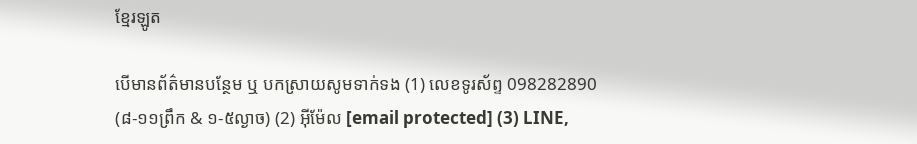ខ្មែរឡូត

បើមានព័ត៌មានបន្ថែម ឬ បកស្រាយសូមទាក់ទង (1) លេខទូរស័ព្ទ 098282890 (៨-១១ព្រឹក & ១-៥ល្ងាច) (2) អ៊ីម៉ែល [email protected] (3) LINE,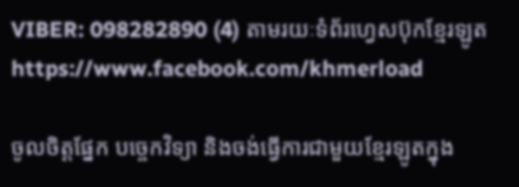VIBER: 098282890 (4) តាមរយៈទំព័រហ្វេសប៊ុកខ្មែរឡូត https://www.facebook.com/khmerload

ចូលចិត្តផ្នែក បច្ចេកវិទ្យា និងចង់ធ្វើការជាមួយខ្មែរឡូតក្នុង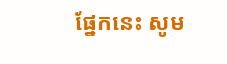ផ្នែកនេះ សូម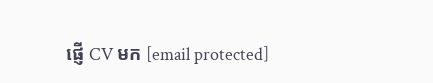ផ្ញើ CV មក [email protected]